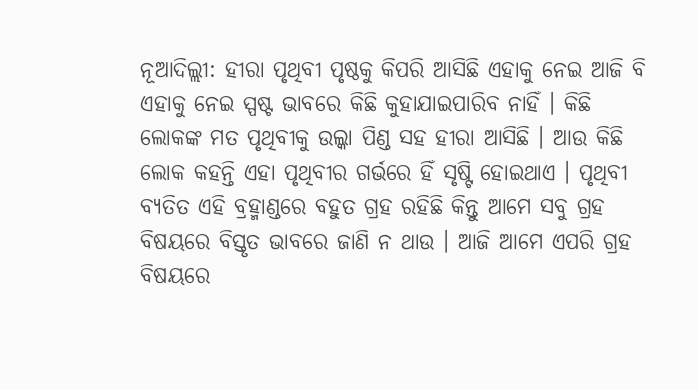ନୂଆଦିଲ୍ଲୀ: ହୀରା ପୃଥିବୀ ପୃଷ୍ଠକୁ କିପରି ଆସିଛି ଏହାକୁ ନେଇ ଆଜି ବି ଏହାକୁ ନେଇ ସ୍ପଷ୍ଟ ଭାବରେ କିଛି କୁହାଯାଇପାରିବ ନାହିଁ । କିଛି ଲୋକଙ୍କ ମତ ପୃଥିବୀକୁ ଉଲ୍କା ପିଣ୍ଡ ସହ ହୀରା ଆସିଛି । ଆଉ କିଛି ଲୋକ କହନ୍ତି ଏହା ପୃଥିବୀର ଗର୍ଭରେ ହିଁ ସୃଷ୍ଟି ହୋଇଥାଏ । ପୃଥିବୀ ବ୍ୟତିତ ଏହି ବ୍ରହ୍ମାଣ୍ଡରେ ବହୁତ ଗ୍ରହ ରହିଛି କିନ୍ତୁ ଆମେ ସବୁ ଗ୍ରହ ବିଷୟରେ ବିସ୍ତୃତ ଭାବରେ ଜାଣି ନ ଥାଉ । ଆଜି ଆମେ ଏପରି ଗ୍ରହ ବିଷୟରେ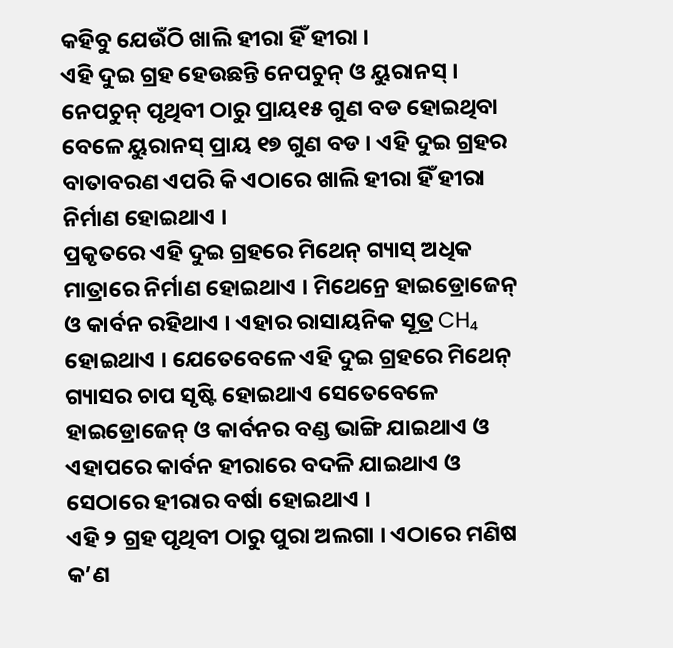କହିବୁ ଯେଉଁଠି ଖାଲି ହୀରା ହିଁ ହୀରା ।
ଏହି ଦୁଇ ଗ୍ରହ ହେଉଛନ୍ତି ନେପଚୁନ୍ ଓ ୟୁରାନସ୍ । ନେପଚୁନ୍ ପୃଥିବୀ ଠାରୁ ପ୍ରାୟ୧୫ ଗୁଣ ବଡ ହୋଇଥିବା ବେଳେ ୟୁରାନସ୍ ପ୍ରାୟ ୧୭ ଗୁଣ ବଡ । ଏହି ଦୁଇ ଗ୍ରହର ବାତାବରଣ ଏପରି କି ଏଠାରେ ଖାଲି ହୀରା ହିଁ ହୀରା ନିର୍ମାଣ ହୋଇଥାଏ ।
ପ୍ରକୃତରେ ଏହି ଦୁଇ ଗ୍ରହରେ ମିଥେନ୍ ଗ୍ୟାସ୍ ଅଧିକ ମାତ୍ରାରେ ନିର୍ମାଣ ହୋଇଥାଏ । ମିଥେନ୍ରେ ହାଇଡ୍ରୋଜେନ୍ ଓ କାର୍ବନ ରହିଥାଏ । ଏହାର ରାସାୟନିକ ସୂତ୍ର CH₄ ହୋଇଥାଏ । ଯେତେବେଳେ ଏହି ଦୁଇ ଗ୍ରହରେ ମିଥେନ୍ ଗ୍ୟାସର ଚାପ ସୃଷ୍ଟି ହୋଇଥାଏ ସେତେବେଳେ ହାଇଡ୍ରୋଜେନ୍ ଓ କାର୍ବନର ବଣ୍ଡ ଭାଙ୍ଗି ଯାଇଥାଏ ଓ ଏହାପରେ କାର୍ବନ ହୀରାରେ ବଦଳି ଯାଇଥାଏ ଓ ସେଠାରେ ହୀରାର ବର୍ଷା ହୋଇଥାଏ ।
ଏହି ୨ ଗ୍ରହ ପୃଥିବୀ ଠାରୁ ପୁରା ଅଲଗା । ଏଠାରେ ମଣିଷ କ’ଣ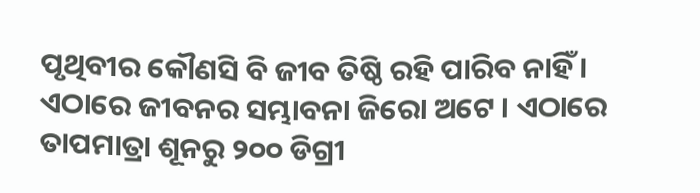ପୃଥିବୀର କୌଣସି ବି ଜୀବ ତିଷ୍ଠି ରହି ପାରିବ ନାହିଁ । ଏଠାରେ ଜୀବନର ସମ୍ଭାବନା ଜିରୋ ଅଟେ । ଏଠାରେ ତାପମାତ୍ରା ଶୂନରୁ ୨୦୦ ଡିଗ୍ରୀ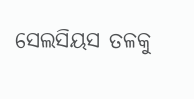ସେଲସିୟସ ତଳକୁ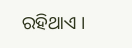ରହିଥାଏ ।